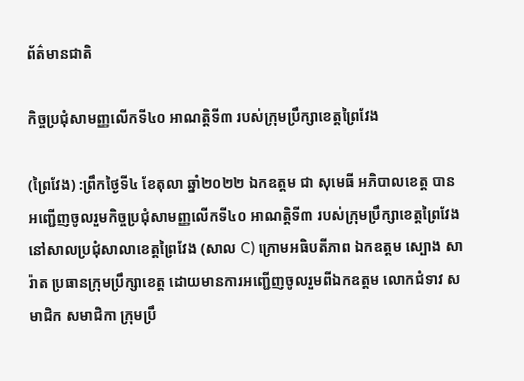ព័ត៌មានជាតិ

កិច្ចប្រជុំសាមញ្ញលើកទី៤០ អាណត្តិទី៣ របស់ក្រុមប្រឹក្សាខេត្តព្រៃវែង

(ព្រៃវែង) :ព្រឹកថ្ងៃទី៤ ខែតុលា ឆ្នាំ២០២២ ឯកឧត្តម ជា សុមេធី អភិបាលខេត្ត បានអញ្ជើញចូលរួមកិច្ចប្រជុំសាមញ្ញលើកទី៤០ អាណត្តិទី៣ របស់ក្រុមប្រឹក្សាខេត្តព្រៃវែង នៅសាលប្រជុំសាលាខេត្តព្រៃវែង (សាល C) ក្រោមអធិបតីភាព ឯកឧត្ដម ស្បោង សារ៉ាត ប្រធានក្រុមប្រឹក្សាខេត្ត ដោយមានការអញ្ជើញចូលរួមពីឯកឧត្ដម លោកជំទាវ សមាជិក សមាជិកា ក្រុមប្រឹ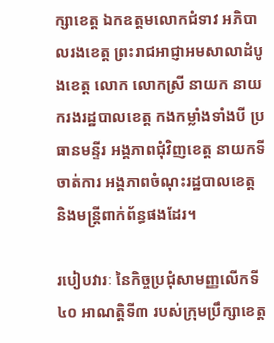ក្សាខេត្ត ឯកឧត្តមលោកជំទាវ អភិបាលរងខេត្ត ព្រះរាជអាជ្ញាអមសាលាដំបូងខេត្ត លោក លោកស្រី នាយក នាយករងរដ្ឋបាលខេត្ត កងកម្លាំងទាំងបី ប្រធានមន្ទីរ អង្គភាពជុំវិញខេត្ត នាយកទីចាត់ការ អង្គភាពចំណុះរដ្ឋបាលខេត្ត និងមន្ត្រីពាក់ព័ន្ធផងដែរ។

របៀបវារៈ នៃកិច្ចប្រជុំសាមញ្ញលើកទី៤០ អាណត្តិទី៣ របស់ក្រុមប្រឹក្សាខេត្ត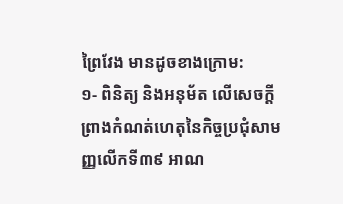ព្រៃវែង មានដូចខាងក្រោម:
១- ពិនិត្យ និងអនុម័ត លើសេចក្តីព្រាងកំណត់ហេតុនៃកិច្ចប្រជុំសាមញ្ញលើកទី៣៩ អាណ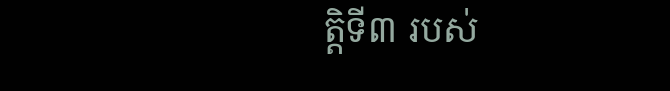ត្តិទី៣ របស់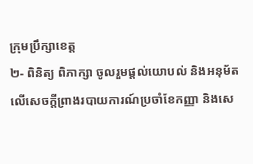ក្រុមប្រឹក្សាខេត្ត
២- ពិនិត្យ ពិភាក្សា ចូលរួមផ្តល់យោបល់ និងអនុម័ត លើសេចក្តីព្រាងរបាយការណ៍ប្រចាំខែកញ្ញា និងសេ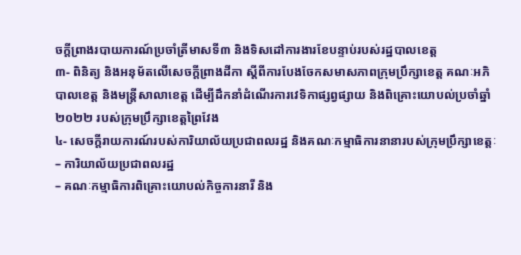ចក្តីព្រាងរបាយការណ៍ប្រចាំត្រីមាសទី៣ និងទិសដៅការងារខែបន្ទាប់របស់រដ្ឋបាលខេត្ត
៣- ពិនិត្យ និងអនុម័តលើសេចក្តីព្រាងដីកា ស្តីពីការបែងចែកសមាសភាពក្រុមប្រឹក្សាខេត្ត គណៈអភិបាលខេត្ត និងមន្ត្រីសាលាខេត្ត ដើម្បីដឹកនាំដំណើរការវេទិកាផ្សព្វផ្សាយ និងពិគ្រោះយោបល់ប្រចាំឆ្នាំ២០២២ របស់ក្រុមប្រឹក្សាខេត្តព្រៃវែង
៤- សេចក្តីរាយការណ៍របស់ការិយាល័យប្រជាពលរដ្ឋ និងគណៈកម្មាធិការនានារបស់ក្រុមប្រឹក្សាខេត្តៈ
– ការិយាល័យប្រជាពលរដ្ឋ
– គណៈកម្មាធិការពិគ្រោះយោបល់កិច្ចការនារី និង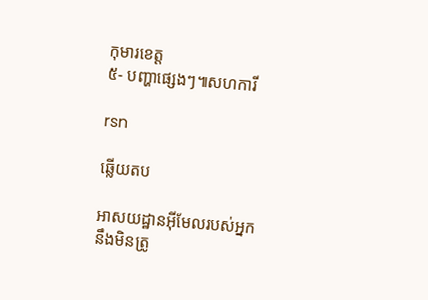កុមារខេត្ត
៥- បញ្ហាផ្សេងៗ៕សហការី

rsn

ឆ្លើយតប

អាសយដ្ឋានអ៊ីមែលរបស់អ្នកនឹងមិនត្រូ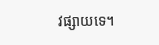វផ្សាយទេ។